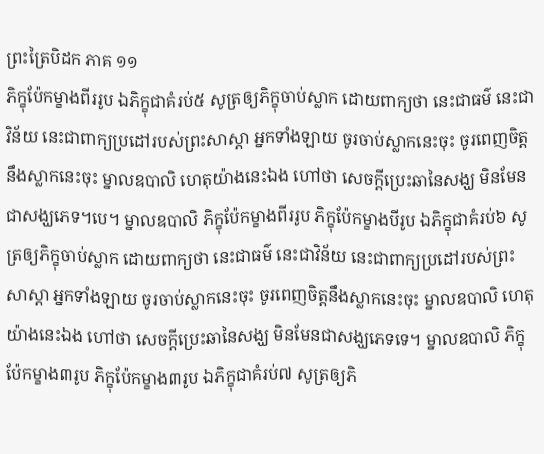ព្រះត្រៃបិដក ភាគ ១១
ភិក្ខុប៉ែកម្ខាងពីររូប ឯភិក្ខុជាគំរប់៥ សូត្រឲ្យភិក្ខុចាប់ស្លាក ដោយពាក្យថា នេះជាធម៌ នេះជាវិន័យ នេះជាពាក្យប្រដៅរបស់ព្រះសាស្តា អ្នកទាំងឡាយ ចូរចាប់ស្លាកនេះចុះ ចូរពេញចិត្តនឹងស្លាកនេះចុះ ម្នាលឧបាលិ ហេតុយ៉ាងនេះឯង ហៅថា សេចក្តីប្រេះឆានៃសង្ឃ មិនមែនជាសង្ឃភេទ។បេ។ ម្នាលឧបាលិ ភិក្ខុប៉ែកម្ខាងពីររូប ភិក្ខុប៉ែកម្ខាងបីរូប ឯភិក្ខុជាគំរប់៦ សូត្រឲ្យភិក្ខុចាប់ស្លាក ដោយពាក្យថា នេះជាធម៌ នេះជាវិន័យ នេះជាពាក្យប្រដៅរបស់ព្រះសាស្តា អ្នកទាំងឡាយ ចូរចាប់ស្លាកនេះចុះ ចូរពេញចិត្តនឹងស្លាកនេះចុះ ម្នាលឧបាលិ ហេតុយ៉ាងនេះឯង ហៅថា សេចក្តីប្រេះឆានៃសង្ឃ មិនមែនជាសង្ឃភេទទេ។ ម្នាលឧបាលិ ភិក្ខុប៉ែកម្ខាង៣រូប ភិក្ខុប៉ែកម្ខាង៣រូប ឯភិក្ខុជាគំរប់៧ សូត្រឲ្យភិ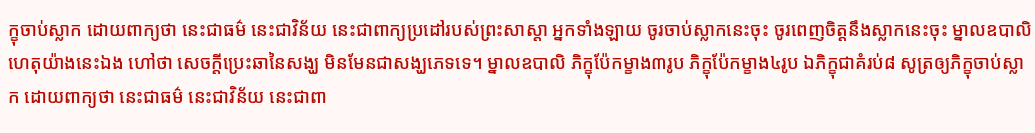ក្ខុចាប់ស្លាក ដោយពាក្យថា នេះជាធម៌ នេះជាវិន័យ នេះជាពាក្យប្រដៅរបស់ព្រះសាស្តា អ្នកទាំងឡាយ ចូរចាប់ស្លាកនេះចុះ ចូរពេញចិត្តនឹងស្លាកនេះចុះ ម្នាលឧបាលិ ហេតុយ៉ាងនេះឯង ហៅថា សេចក្តីប្រេះឆានៃសង្ឃ មិនមែនជាសង្ឃភេទទេ។ ម្នាលឧបាលិ ភិក្ខុប៉ែកម្ខាង៣រូប ភិក្ខុប៉ែកម្ខាង៤រូប ឯភិក្ខុជាគំរប់៨ សូត្រឲ្យភិក្ខុចាប់ស្លាក ដោយពាក្យថា នេះជាធម៌ នេះជាវិន័យ នេះជាពា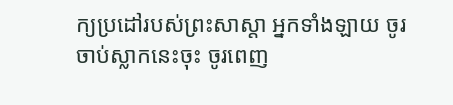ក្យប្រដៅរបស់ព្រះសាស្តា អ្នកទាំងឡាយ ចូរចាប់ស្លាកនេះចុះ ចូរពេញ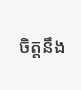ចិត្តនឹង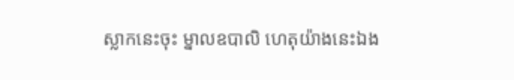ស្លាកនេះចុះ ម្នាលឧបាលិ ហេតុយ៉ាងនេះឯង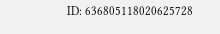ID: 636805118020625728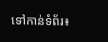ទៅកាន់ទំព័រ៖